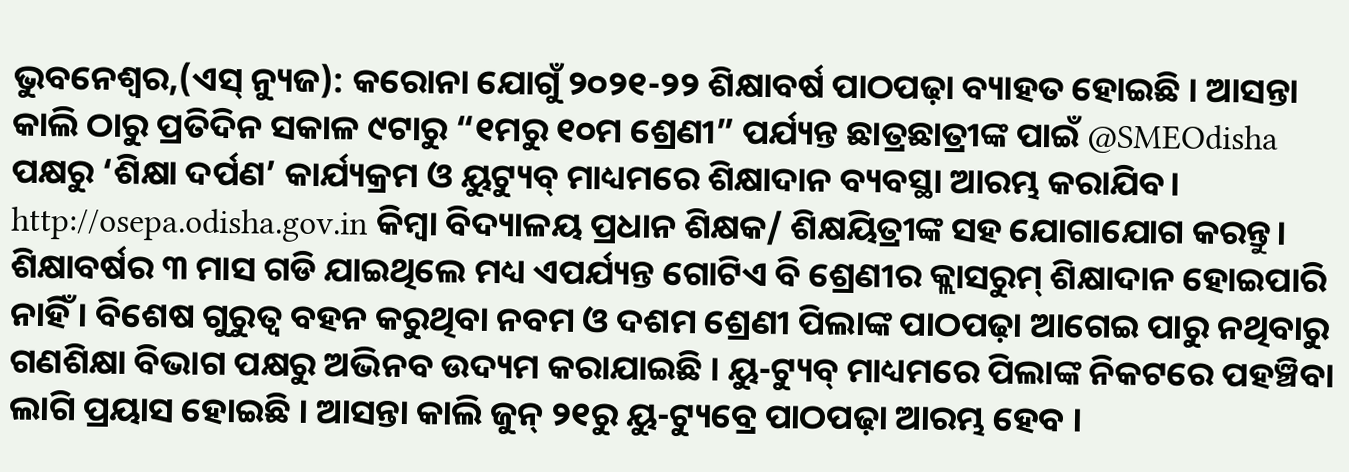ଭୁବନେଶ୍ୱର,(ଏସ୍ ନ୍ୟୁଜ): କରୋନା ଯୋଗୁଁ ୨୦୨୧-୨୨ ଶିକ୍ଷାବର୍ଷ ପାଠପଢ଼ା ବ୍ୟାହତ ହୋଇଛି । ଆସନ୍ତା କାଲି ଠାରୁ ପ୍ରତିଦିନ ସକାଳ ୯ଟାରୁ “୧ମରୁ ୧୦ମ ଶ୍ରେଣୀ” ପର୍ଯ୍ୟନ୍ତ ଛାତ୍ରଛାତ୍ରୀଙ୍କ ପାଇଁ @SMEOdisha ପକ୍ଷରୁ ‘ଶିକ୍ଷା ଦର୍ପଣ’ କାର୍ଯ୍ୟକ୍ରମ ଓ ୟୁଟ୍ୟୁବ୍ ମାଧ୍ୟମରେ ଶିକ୍ଷାଦାନ ବ୍ୟବସ୍ଥା ଆରମ୍ଭ କରାଯିବ। http://osepa.odisha.gov.in କିମ୍ବା ବିଦ୍ୟାଳୟ ପ୍ରଧାନ ଶିକ୍ଷକ/ ଶିକ୍ଷୟିତ୍ରୀଙ୍କ ସହ ଯୋଗାଯୋଗ କରନ୍ତୁ। ଶିକ୍ଷାବର୍ଷର ୩ ମାସ ଗଡି ଯାଇଥିଲେ ମଧ୍ୟ ଏପର୍ଯ୍ୟନ୍ତ ଗୋଟିଏ ବି ଶ୍ରେଣୀର କ୍ଲାସରୁମ୍ ଶିକ୍ଷାଦାନ ହୋଇପାରି ନାହିଁ । ବିଶେଷ ଗୁରୁତ୍ୱ ବହନ କରୁଥିବା ନବମ ଓ ଦଶମ ଶ୍ରେଣୀ ପିଲାଙ୍କ ପାଠପଢ଼ା ଆଗେଇ ପାରୁ ନଥିବାରୁ ଗଣଶିକ୍ଷା ବିଭାଗ ପକ୍ଷରୁ ଅଭିନବ ଉଦ୍ୟମ କରାଯାଇଛି । ୟୁ-ଟ୍ୟୁବ୍ ମାଧ୍ୟମରେ ପିଲାଙ୍କ ନିକଟରେ ପହଞ୍ଚିବା ଲାଗି ପ୍ରୟାସ ହୋଇଛି । ଆସନ୍ତା କାଲି ଜୁନ୍ ୨୧ରୁ ୟୁ-ଟ୍ୟୁବ୍ରେ ପାଠପଢ଼ା ଆରମ୍ଭ ହେବ ।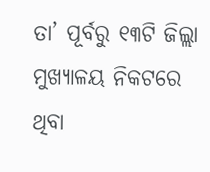ତା’ ପୂର୍ବରୁ ୧୩ଟି ଜିଲ୍ଲା ମୁଖ୍ୟାଳୟ ନିକଟରେ ଥିବା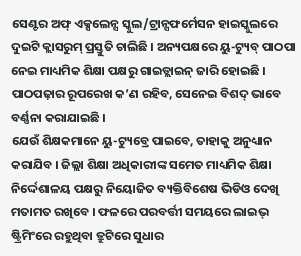ସେଣ୍ଟର ଅଫ୍ ଏକ୍ସଲେନ୍ସ ସ୍କୁଲ/ଟ୍ରାନ୍ସଫର୍ମେସନ ହାଇସ୍କୁଲରେ ଦୁଇଟି କ୍ଲାସରୁମ୍ ପ୍ରସ୍ତୁତି ଚାଲିଛି । ଅନ୍ୟପକ୍ଷରେ ୟୁ-ଟ୍ୟୁବ୍ ପାଠପା ନେଇ ମାଧ୍ୟମିକ ଶିକ୍ଷା ପକ୍ଷରୁ ଗାଇଡ୍ଲାଇନ୍ ଜାରି ହୋଇଛି । ପାଠପଢ଼ାର ରୂପରେଖ କ’ଣ ରହିବ, ସେନେଇ ବିଶଦ୍ ଭାବେ ବର୍ଣ୍ଣନା କରାଯାଇଛି ।
ଯେଉଁ ଶିକ୍ଷକମାନେ ୟୁ-ଟ୍ୟୁବ୍ରେ ପାଇବେ, ତାହାକୁ ଅନୁଧ୍ୟାନ କରାଯିବ । ଜିଲ୍ଲା ଶିକ୍ଷା ଅଧିକାରୀଙ୍କ ସମେତ ମାଧ୍ୟମିକ ଶିକ୍ଷା ନିର୍ଦ୍ଦେଶାଳୟ ପକ୍ଷରୁ ନିୟୋଜିତ ବ୍ୟକ୍ତିବିଶେଷ ଭିଡିଓ ଦେଖି ମତାମତ ରଖିବେ । ଫଳରେ ପରବର୍ତ୍ତୀ ସମୟରେ ଲାଇଭ୍ ଷ୍ଟ୍ରିମିଂରେ ରହୁଥିବା ତ୍ରୁଟିରେ ସୁଧାର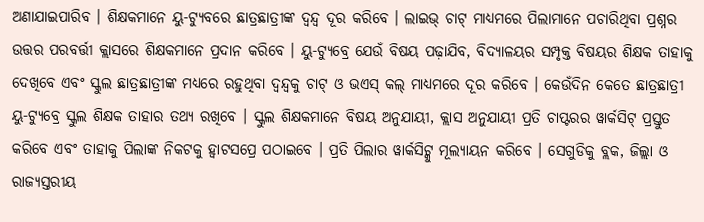ଅଣାଯାଇପାରିବ । ଶିକ୍ଷକମାନେ ୟୁ-ଟ୍ୟୁବରେ ଛାତ୍ରଛାତ୍ରୀଙ୍କ ଦ୍ୱନ୍ଦ୍ୱ ଦୂର କରିବେ । ଲାଇଭ୍ ଚାଟ୍ ମାଧ୍ୟମରେ ପିଲାମାନେ ପଚାରିଥିବା ପ୍ରଶ୍ନର ଉତ୍ତର ପରବର୍ତ୍ତୀ କ୍ଲାସରେ ଶିକ୍ଷକମାନେ ପ୍ରଦାନ କରିବେ । ୟୁ-ଟ୍ୟୁବ୍ରେ ଯେଉଁ ବିଷୟ ପଢ଼ାଯିବ, ବିଦ୍ୟାଳୟର ସମ୍ପୃକ୍ତ ବିଷୟର ଶିକ୍ଷକ ତାହାକୁ ଦେଖିବେ ଏବଂ ସ୍କୁଲ ଛାତ୍ରଛାତ୍ରୀଙ୍କ ମଧ୍ୟରେ ରହୁଥିବା ଦ୍ୱନ୍ଦ୍ୱକୁ ଚାଟ୍ ଓ ଭଏସ୍ କଲ୍ ମାଧ୍ୟମରେ ଦୂର କରିବେ । କେଉଁଦିନ କେତେ ଛାତ୍ରଛାତ୍ରୀ ୟୁ-ଟ୍ୟୁବ୍ରେ ସ୍କୁଲ ଶିକ୍ଷକ ତାହାର ତଥ୍ୟ ରଖିବେ । ସ୍କୁଲ ଶିକ୍ଷକମାନେ ବିଷୟ ଅନୁଯାୟୀ, କ୍ଲାସ ଅନୁଯାୟୀ ପ୍ରତି ଚାପ୍ଟରର ୱାର୍କସିଟ୍ ପ୍ରସ୍ତୁତ କରିବେ ଏବଂ ତାହାକୁ ପିଲାଙ୍କ ନିକଟକୁ ହ୍ୱାଟସପ୍ରେ ପଠାଇବେ । ପ୍ରତି ପିଲାର ୱାର୍କସିଟ୍କୁ ମୂଲ୍ୟାୟନ କରିବେ । ସେଗୁଡିକୁ ବ୍ଲକ, ଜିଲ୍ଲା ଓ ରାଜ୍ୟସ୍ତରୀୟ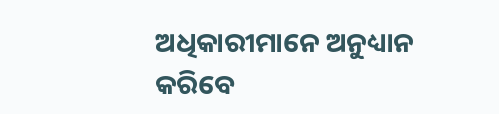ଅଧିକାରୀମାନେ ଅନୁଧ୍ୟାନ କରିବେ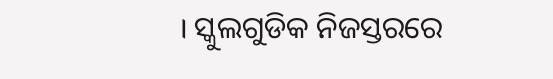। ସ୍କୁଲଗୁଡିକ ନିଜସ୍ତରରେ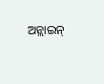ଅନ୍ଲାଇନ୍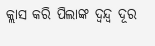କ୍ଲାସ କରି ପିଲାଙ୍କ ଦ୍ୱନ୍ଦ୍ୱ ଦୂର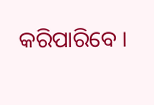କରିପାରିବେ ।